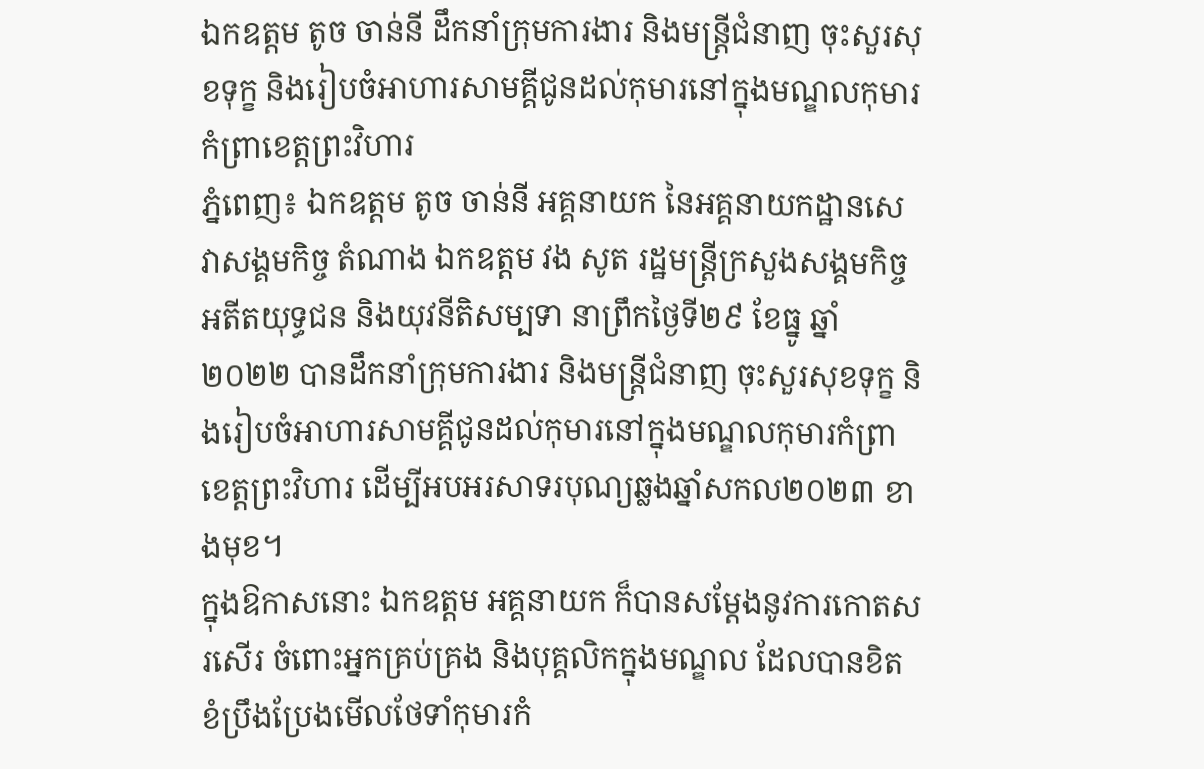ឯកឧត្តម តូច ចាន់នី ដឹកនាំក្រុមការងារ និងមន្ត្រីជំនាញ ចុះសួរសុខទុក្ខ និងរៀបចំអាហារសាមគ្គីជូនដល់កុមារនៅក្នុងមណ្ឌលកុមារកំព្រាខេត្តព្រះវិហារ
ភ្នំពេញ៖ ឯកឧត្តម តូច ចាន់នី អគ្គនាយក នៃអគ្គនាយកដ្ឋានសេវាសង្គមកិច្ច តំណាង ឯកឧត្តម វង សូត រដ្ឋមន្ត្រីក្រសួងសង្គមកិច្ច អតីតយុទ្ធជន និងយុវនីតិសម្បទា នាព្រឹកថ្ងៃទី២៩ ខែធ្នូ ឆ្នាំ២០២២ បានដឹកនាំក្រុមការងារ និងមន្ត្រីជំនាញ ចុះសួរសុខទុក្ខ និងរៀបចំអាហារសាមគ្គីជូនដល់កុមារនៅក្នុងមណ្ឌលកុមារកំព្រាខេត្តព្រះវិហារ ដើម្បីអបអរសាទរបុណ្យឆ្លងឆ្នាំសកល២០២៣ ខាងមុខ។
ក្នុងឱកាសនោះ ឯកឧត្តម អគ្គនាយក ក៏បានសម្តែងនូវការកោតសរសើរ ចំពោះអ្នកគ្រប់គ្រង និងបុគ្គលិកក្នុងមណ្ឌល ដែលបានខិតខំប្រឹងប្រែងមើលថែទាំកុមារកំ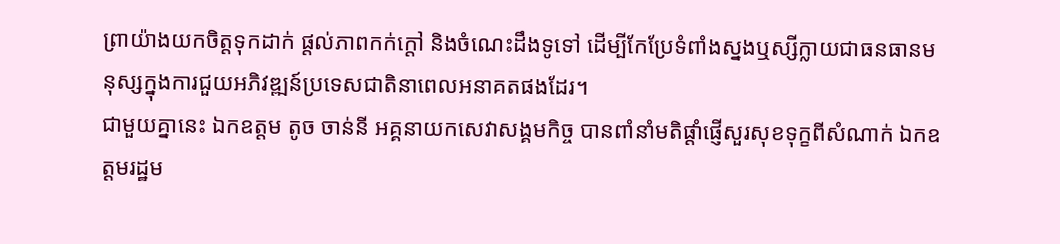ព្រាយ៉ាងយកចិត្តទុកដាក់ ផ្តល់ភាពកក់ក្តៅ និងចំណេះដឹងទូទៅ ដើម្បីកែប្រែទំពាំងស្នងឬស្សីក្លាយជាធនធានមនុស្សក្នុងការជួយអភិវឌ្ឍន៍ប្រទេសជាតិនាពេលអនាគតផងដែរ។
ជាមួយគ្នានេះ ឯកឧត្តម តូច ចាន់នី អគ្គនាយកសេវាសង្គមកិច្ច បានពាំនាំមតិផ្តាំផ្ញើសួរសុខទុក្ខពីសំណាក់ ឯកឧត្តមរដ្ឋម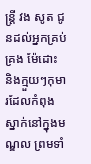ន្ត្រី វង សូត ជូនដល់អ្នកគ្រប់គ្រង ម៉ែដោះ និងក្មួយៗកុមារដែលកំពុងស្នាក់នៅក្នុងមណ្ឌល ព្រមទាំ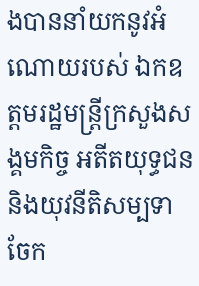ងបាននាំយកនូវអំណោយរបស់ ឯកឧត្តមរដ្ឋមន្ត្រីក្រសួងសង្គមកិច្ច អតីតយុទ្ធជន និងយុវនីតិសម្បទា ចែក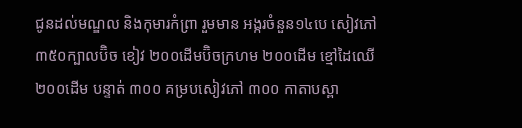ជូនដល់មណ្ឌល និងកុមារកំព្រា រួមមាន អង្ករចំនួន១៤បេ សៀវភៅ ៣៥០ក្បាលប៊ិច ខៀវ ២០០ដើមប៊ិចក្រហម ២០០ដើម ខ្មៅដៃឈើ ២០០ដើម បន្ទាត់ ៣០០ គម្របសៀវភៅ ៣០០ កាតាបស្ពា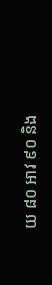យ ៨០ អាវ ៩០ និង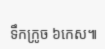ទឹកក្រូច ៦កេស៕